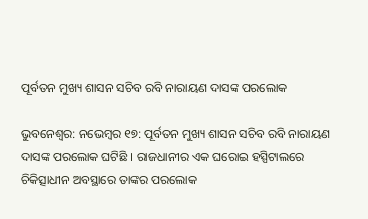ପୂର୍ବତନ ମୁଖ୍ୟ ଶାସନ ସଚିବ ରବି ନାରାୟଣ ଦାସଙ୍କ ପରଲୋକ

ଭୁବନେଶ୍ୱର: ନଭେମ୍ବର ୧୭: ପୂର୍ବତନ ମୁଖ୍ୟ ଶାସନ ସଚିବ ରବି ନାରାୟଣ ଦାସଙ୍କ ପରଲୋକ ଘଟିଛି । ରାଜଧାନୀର ଏକ ଘରୋଇ ହସ୍ପିଟାଲରେ ଚିକିତ୍ସାଧୀନ ଅବସ୍ଥାରେ ତାଙ୍କର ପରଲୋକ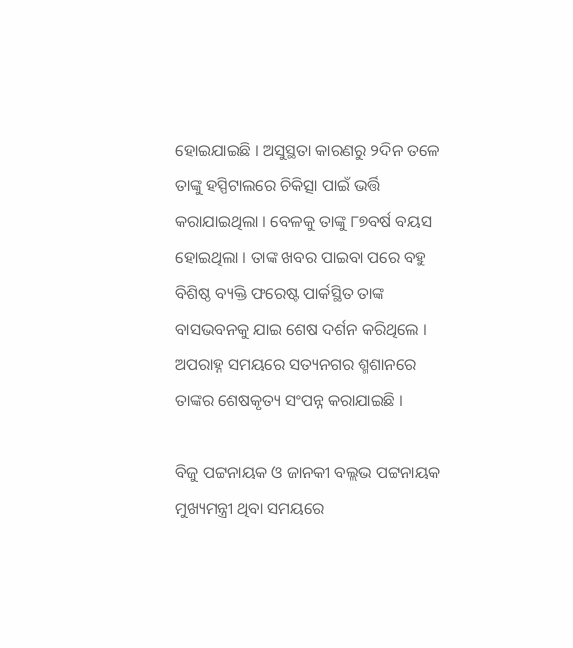ହୋଇଯାଇଛି । ଅସୁସ୍ଥତା କାରଣରୁ ୨ଦିନ ତଳେ ତାଙ୍କୁ ହସ୍ପିଟାଲରେ ଚିକିତ୍ସା ପାଇଁ ଭର୍ତ୍ତି କରାଯାଇଥିଲା । ବେଳକୁ ତାଙ୍କୁ ୮୭ବର୍ଷ ବୟସ ହୋଇଥିଲା । ତାଙ୍କ ଖବର ପାଇବା ପରେ ବହୁ ବିଶିଷ୍ଠ ବ୍ୟକ୍ତି ଫରେଷ୍ଟ ପାର୍କସ୍ଥିତ ତାଙ୍କ ବାସଭବନକୁ ଯାଇ ଶେଷ ଦର୍ଶନ କରିଥିଲେ । ଅପରାହ୍ନ ସମୟରେ ସତ୍ୟନଗର ଶ୍ମଶାନରେ ତାଙ୍କର ଶେଷକୃତ୍ୟ ସଂପନ୍ନ କରାଯାଇଛି ।

ବିଜୁ ପଟ୍ଟନାୟକ ଓ ଜାନକୀ ବଲ୍ଲଭ ପଟ୍ଟନାୟକ ମୁଖ୍ୟମନ୍ତ୍ରୀ ଥିବା ସମୟରେ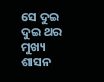ସେ ଦୁଇ ଦୁଇ ଥର ମୁଖ୍ୟ ଶାସନ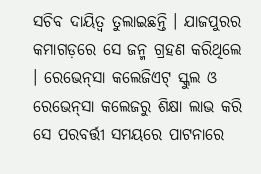ସଚିବ ଦାୟିତ୍ୱ ତୁଲାଇଛନ୍ତି । ଯାଜପୁରର କମାଗଡ଼ରେ ସେ ଜନ୍ମ ଗ୍ରହଣ କରିଥିଲେ । ରେଭେନ୍‌ସା କଲେଜିଏଟ୍‌ ସ୍କୁଲ ଓ ରେଭେନ୍‌ସା କଲେଜରୁ ଶିକ୍ଷା ଲାଭ କରି ସେ ପରବର୍ତ୍ତୀ ସମୟରେ ପାଟନାରେ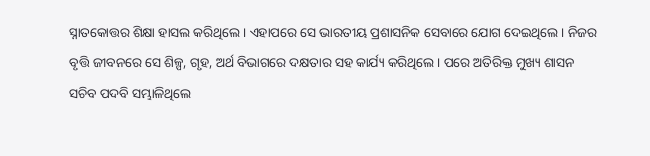ସ୍ନାତକୋତ୍ତର ଶିକ୍ଷା ହାସଲ କରିଥିଲେ । ଏହାପରେ ସେ ଭାରତୀୟ ପ୍ରଶାସନିକ ସେବାରେ ଯୋଗ ଦେଇଥିଲେ । ନିଜର ବୃତ୍ତି ଜୀବନରେ ସେ ଶିଳ୍ପ, ଗୃହ, ଅର୍ଥ ବିଭାଗରେ ଦକ୍ଷତାର ସହ କାର୍ଯ୍ୟ କରିଥିଲେ । ପରେ ଅତିରିକ୍ତ ମୁଖ୍ୟ ଶାସନ ସଚିବ ପଦବି ସମ୍ଭାଳିଥିଲେ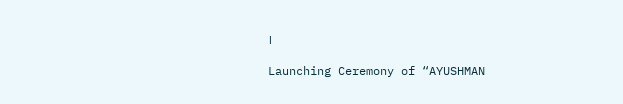।

Launching Ceremony of “AYUSHMAN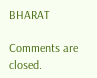BHARAT

Comments are closed.